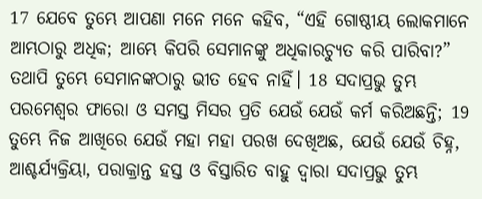17 ଯେବେ ତୁମ୍ଭେ ଆପଣା ମନେ ମନେ କହିବ, “ଏହି ଗୋଷ୍ଠୀୟ ଲୋକମାନେ ଆମ୍ଭଠାରୁ ଅଧିକ; ଆମ୍ଭେ କିପରି ସେମାନଙ୍କୁ ଅଧିକାରଚ୍ୟୁତ କରି ପାରିବା?” ତଥାପି ତୁମ୍ଭେ ସେମାନଙ୍କଠାରୁ ଭୀତ ହେବ ନାହିଁ। 18 ସଦାପ୍ରଭୁ ତୁମ୍ଭ ପରମେଶ୍ୱର ଫାରୋ ଓ ସମସ୍ତ ମିସର ପ୍ରତି ଯେଉଁ ଯେଉଁ କର୍ମ କରିଅଛନ୍ତି; 19 ତୁମ୍ଭେ ନିଜ ଆଖିରେ ଯେଉଁ ମହା ମହା ପରଖ ଦେଖିଅଛ, ଯେଉଁ ଯେଉଁ ଚିହ୍ନ, ଆଶ୍ଚର୍ଯ୍ୟକ୍ରିୟା, ପରାକ୍ରାନ୍ତ ହସ୍ତ ଓ ବିସ୍ତାରିତ ବାହୁ ଦ୍ୱାରା ସଦାପ୍ରଭୁ ତୁମ୍ଭ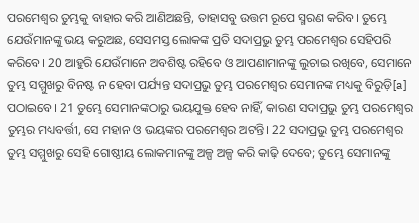ପରମେଶ୍ୱର ତୁମ୍ଭକୁ ବାହାର କରି ଆଣିଅଛନ୍ତି, ତାହାସବୁ ଉତ୍ତମ ରୂପେ ସ୍ମରଣ କରିବ। ତୁମ୍ଭେ ଯେଉଁମାନଙ୍କୁ ଭୟ କରୁଅଛ, ସେସମସ୍ତ ଲୋକଙ୍କ ପ୍ରତି ସଦାପ୍ରଭୁ ତୁମ୍ଭ ପରମେଶ୍ୱର ସେହିପରି କରିବେ। 20 ଆହୁରି ଯେଉଁମାନେ ଅବଶିଷ୍ଟ ରହିବେ ଓ ଆପଣାମାନଙ୍କୁ ଲୁଚାଇ ରଖିବେ, ସେମାନେ ତୁମ୍ଭ ସମ୍ମୁଖରୁ ବିନଷ୍ଟ ନ ହେବା ପର୍ଯ୍ୟନ୍ତ ସଦାପ୍ରଭୁ ତୁମ୍ଭ ପରମେଶ୍ୱର ସେମାନଙ୍କ ମଧ୍ୟକୁ ବିରୁଡ଼ି[a] ପଠାଇବେ। 21 ତୁମ୍ଭେ ସେମାନଙ୍କଠାରୁ ଭୟଯୁକ୍ତ ହେବ ନାହିଁ, କାରଣ ସଦାପ୍ରଭୁ ତୁମ୍ଭ ପରମେଶ୍ୱର ତୁମ୍ଭର ମଧ୍ୟବର୍ତ୍ତୀ, ସେ ମହାନ ଓ ଭୟଙ୍କର ପରମେଶ୍ୱର ଅଟନ୍ତି। 22 ସଦାପ୍ରଭୁ ତୁମ୍ଭ ପରମେଶ୍ୱର ତୁମ୍ଭ ସମ୍ମୁଖରୁ ସେହି ଗୋଷ୍ଠୀୟ ଲୋକମାନଙ୍କୁ ଅଳ୍ପ ଅଳ୍ପ କରି କାଢ଼ି ଦେବେ; ତୁମ୍ଭେ ସେମାନଙ୍କୁ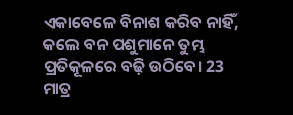ଏକାବେଳେ ବିନାଶ କରିବ ନାହିଁ, କଲେ ବନ ପଶୁମାନେ ତୁମ୍ଭ ପ୍ରତିକୂଳରେ ବଢ଼ି ଉଠିବେ। 23 ମାତ୍ର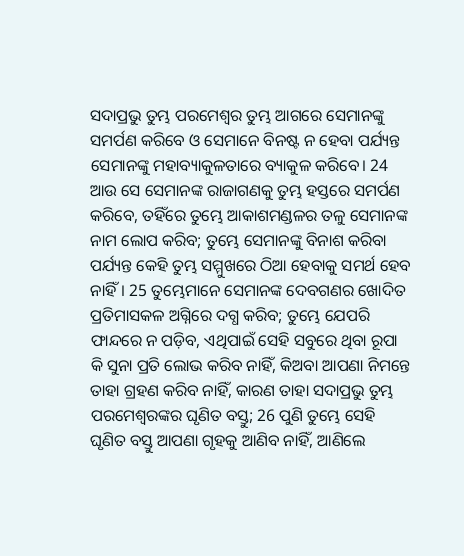ସଦାପ୍ରଭୁ ତୁମ୍ଭ ପରମେଶ୍ୱର ତୁମ୍ଭ ଆଗରେ ସେମାନଙ୍କୁ ସମର୍ପଣ କରିବେ ଓ ସେମାନେ ବିନଷ୍ଟ ନ ହେବା ପର୍ଯ୍ୟନ୍ତ ସେମାନଙ୍କୁ ମହାବ୍ୟାକୁଳତାରେ ବ୍ୟାକୁଳ କରିବେ। 24 ଆଉ ସେ ସେମାନଙ୍କ ରାଜାଗଣକୁ ତୁମ୍ଭ ହସ୍ତରେ ସମର୍ପଣ କରିବେ, ତହିଁରେ ତୁମ୍ଭେ ଆକାଶମଣ୍ଡଳର ତଳୁ ସେମାନଙ୍କ ନାମ ଲୋପ କରିବ; ତୁମ୍ଭେ ସେମାନଙ୍କୁ ବିନାଶ କରିବା ପର୍ଯ୍ୟନ୍ତ କେହି ତୁମ୍ଭ ସମ୍ମୁଖରେ ଠିଆ ହେବାକୁ ସମର୍ଥ ହେବ ନାହିଁ। 25 ତୁମ୍ଭେମାନେ ସେମାନଙ୍କ ଦେବଗଣର ଖୋଦିତ ପ୍ରତିମାସକଳ ଅଗ୍ନିରେ ଦଗ୍ଧ କରିବ; ତୁମ୍ଭେ ଯେପରି ଫାନ୍ଦରେ ନ ପଡ଼ିବ, ଏଥିପାଇଁ ସେହି ସବୁରେ ଥିବା ରୂପା କି ସୁନା ପ୍ରତି ଲୋଭ କରିବ ନାହିଁ, କିଅବା ଆପଣା ନିମନ୍ତେ ତାହା ଗ୍ରହଣ କରିବ ନାହିଁ, କାରଣ ତାହା ସଦାପ୍ରଭୁ ତୁମ୍ଭ ପରମେଶ୍ୱରଙ୍କର ଘୃଣିତ ବସ୍ତୁ; 26 ପୁଣି ତୁମ୍ଭେ ସେହି ଘୃଣିତ ବସ୍ତୁ ଆପଣା ଗୃହକୁ ଆଣିବ ନାହିଁ, ଆଣିଲେ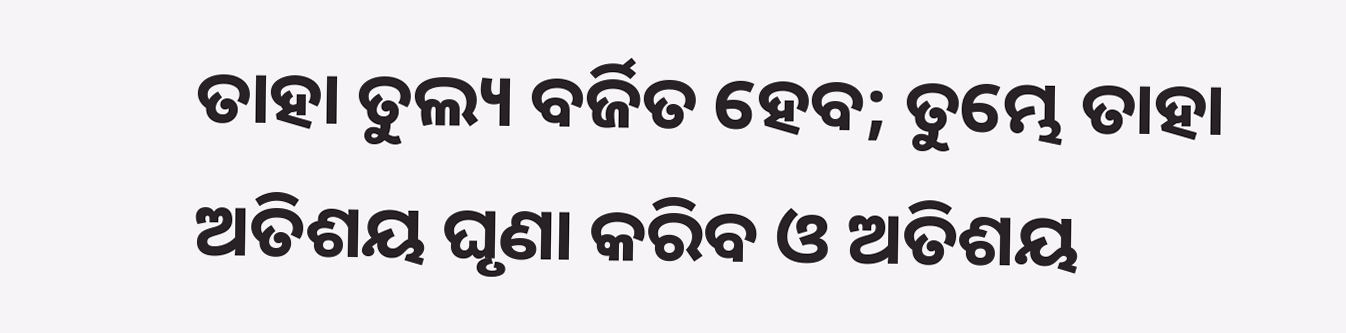ତାହା ତୁଲ୍ୟ ବର୍ଜିତ ହେବ; ତୁମ୍ଭେ ତାହା ଅତିଶୟ ଘୃଣା କରିବ ଓ ଅତିଶୟ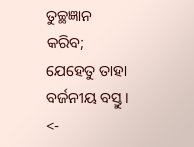ତୁଚ୍ଛଜ୍ଞାନ କରିବ; ଯେହେତୁ ତାହା ବର୍ଜନୀୟ ବସ୍ତୁ।
<-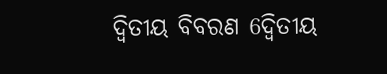ଦ୍ୱିତୀୟ ବିବରଣ 6ଦ୍ୱିତୀୟ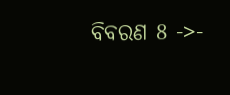ବିବରଣ 8 ->-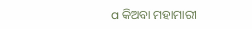a କିଅବା ମହାମାରୀ